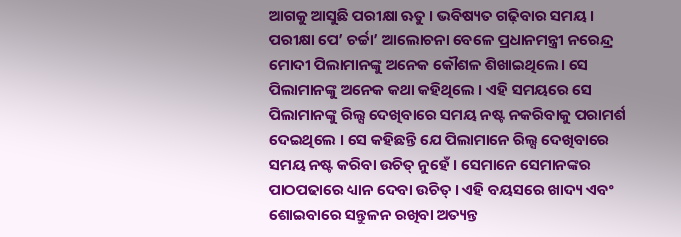ଆଗକୁ ଆସୁଛି ପରୀକ୍ଷା ଋତୁ । ଭବିଷ୍ୟତ ଗଢ଼ିବାର ସମୟ । ପରୀକ୍ଷା ପେ’ ଚର୍ଚ୍ଚା’ ଆଲୋଚନା ବେଳେ ପ୍ରଧାନମନ୍ତ୍ରୀ ନରେନ୍ଦ୍ର ମୋଦୀ ପିଲାମାନଙ୍କୁ ଅନେକ କୌଶଳ ଶିଖାଇଥିଲେ। ସେ ପିଲାମାନଙ୍କୁ ଅନେକ କଥା କହିଥିଲେ । ଏହି ସମୟରେ ସେ ପିଲାମାନଙ୍କୁ ରିଲ୍ସ ଦେଖିବାରେ ସମୟ ନଷ୍ଟ ନକରିବାକୁ ପରାମର୍ଶ ଦେଇଥିଲେ । ସେ କହିଛନ୍ତି ଯେ ପିଲାମାନେ ରିଲ୍ସ ଦେଖିବାରେ ସମୟ ନଷ୍ଟ କରିବା ଉଚିତ୍ ନୁହେଁ । ସେମାନେ ସେମାନଙ୍କର ପାଠପଢାରେ ଧ୍ୟାନ ଦେବା ଉଚିତ୍ । ଏହି ବୟସରେ ଖାଦ୍ୟ ଏବଂ ଶୋଇବାରେ ସନ୍ତୁଳନ ରଖିବା ଅତ୍ୟନ୍ତ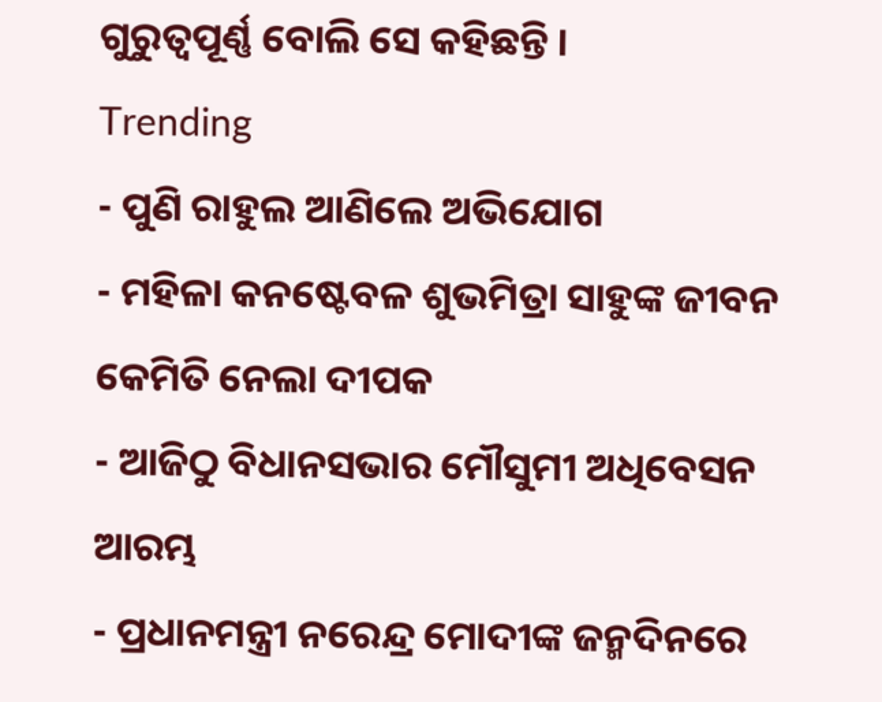ଗୁରୁତ୍ୱପୂର୍ଣ୍ଣ ବୋଲି ସେ କହିଛନ୍ତି ।
Trending
- ପୁଣି ରାହୁଲ ଆଣିଲେ ଅଭିଯୋଗ
- ମହିଳା କନଷ୍ଟେବଳ ଶୁଭମିତ୍ରା ସାହୁଙ୍କ ଜୀବନ କେମିତି ନେଲା ଦୀପକ
- ଆଜିଠୁ ବିଧାନସଭାର ମୌସୁମୀ ଅଧିବେସନ ଆରମ୍ଭ
- ପ୍ରଧାନମନ୍ତ୍ରୀ ନରେନ୍ଦ୍ର ମୋଦୀଙ୍କ ଜନ୍ମଦିନରେ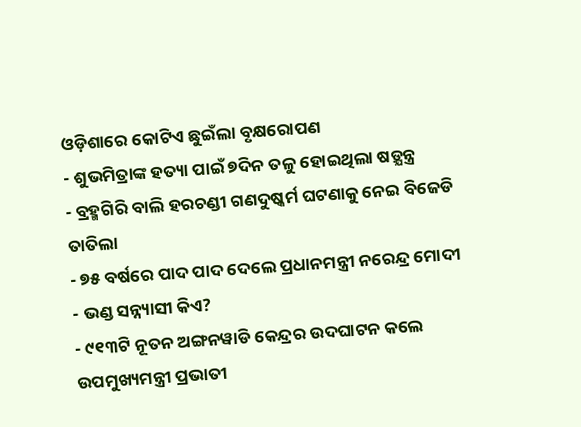ଓଡ଼ିଶାରେ କୋଟିଏ ଛୁଇଁଲା ବୃକ୍ଷରୋପଣ
- ଶୁଭମିତ୍ରାଙ୍କ ହତ୍ୟା ପାଇଁ ୭ଦିନ ତଳୁ ହୋଇଥିଲା ଷଡ଼୍ଯନ୍ତ୍ର
- ବ୍ରହ୍ମଗିରି ବାଲି ହରଚଣ୍ଡୀ ଗଣଦୁଷ୍କର୍ମ ଘଟଣାକୁ ନେଇ ବିଜେଡି ତାତିଲା
- ୭୫ ବର୍ଷରେ ପାଦ ପାଦ ଦେଲେ ପ୍ରଧାନମନ୍ତ୍ରୀ ନରେନ୍ଦ୍ର ମୋଦୀ
- ଭଣ୍ଡ ସନ୍ନ୍ୟାସୀ କିଏ?
- ୯୧୩ଟି ନୂତନ ଅଙ୍ଗନୱାଡି କେନ୍ଦ୍ରର ଉଦଘାଟନ କଲେ ଉପମୁଖ୍ୟମନ୍ତ୍ରୀ ପ୍ରଭାତୀ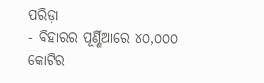ପରିଡ଼ା
- ବିହାରର ପୂର୍ଣ୍ଣିଆରେ ୪୦,୦୦୦ କୋଟିର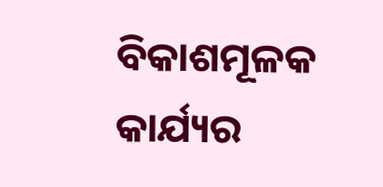ବିକାଶମୂଳକ କାର୍ଯ୍ୟର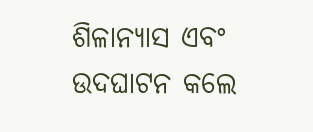ଶିଳାନ୍ୟାସ ଏବଂ ଉଦଘାଟନ କଲେ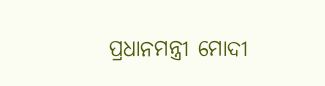ପ୍ରଧାନମନ୍ତ୍ରୀ ମୋଦୀ